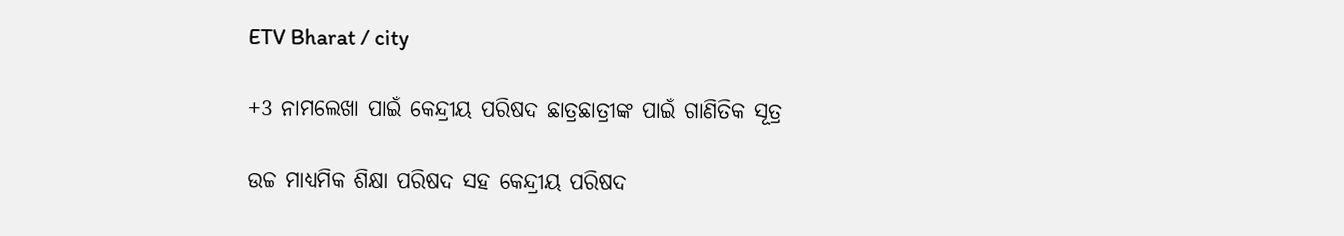ETV Bharat / city

+3 ନାମଲେଖା ପାଇଁ କେନ୍ଦ୍ରୀୟ ପରିଷଦ ଛାତ୍ରଛାତ୍ରୀଙ୍କ ପାଇଁ ଗାଣିତିକ ସୂତ୍ର

ଉଚ୍ଚ ମାଧ୍ୟମିକ ଶିକ୍ଷା ପରିଷଦ ସହ କେନ୍ଦ୍ରୀୟ ପରିଷଦ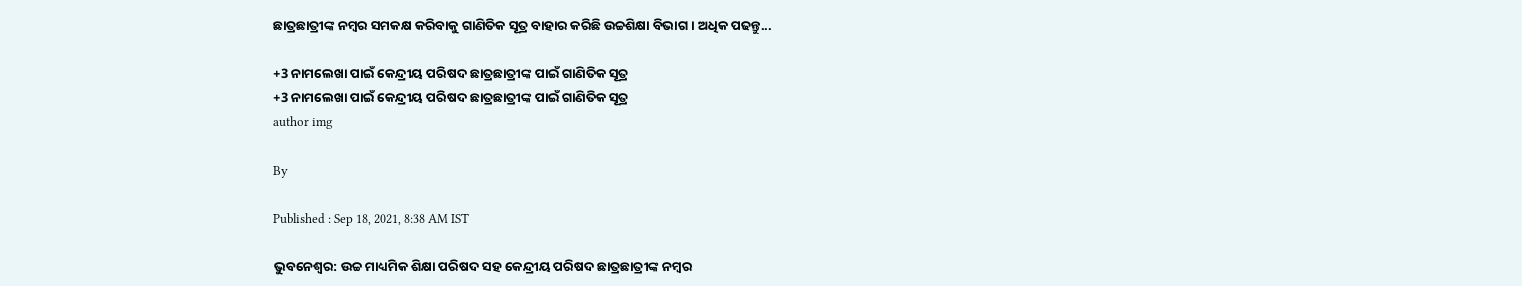ଛାତ୍ରଛାତ୍ରୀଙ୍କ ନମ୍ବର ସମକକ୍ଷ କରିବାକୁ ଗାଣିତିକ ସୂତ୍ର ବାହାର କରିଛି ଉଚ୍ଚଶିକ୍ଷା ବିଭାଗ । ଅଧିକ ପଢନ୍ତୁ...

+3 ନାମଲେଖା ପାଇଁ କେନ୍ଦ୍ରୀୟ ପରିଷଦ ଛାତ୍ରଛାତ୍ରୀଙ୍କ ପାଇଁ ଗାଣିତିକ ସୂତ୍ର
+3 ନାମଲେଖା ପାଇଁ କେନ୍ଦ୍ରୀୟ ପରିଷଦ ଛାତ୍ରଛାତ୍ରୀଙ୍କ ପାଇଁ ଗାଣିତିକ ସୂତ୍ର
author img

By

Published : Sep 18, 2021, 8:38 AM IST

ଭୁବନେଶ୍ବର: ଉଚ୍ଚ ମାଧ୍ୟମିକ ଶିକ୍ଷା ପରିଷଦ ସହ କେନ୍ଦ୍ରୀୟ ପରିଷଦ ଛାତ୍ରଛାତ୍ରୀଙ୍କ ନମ୍ବର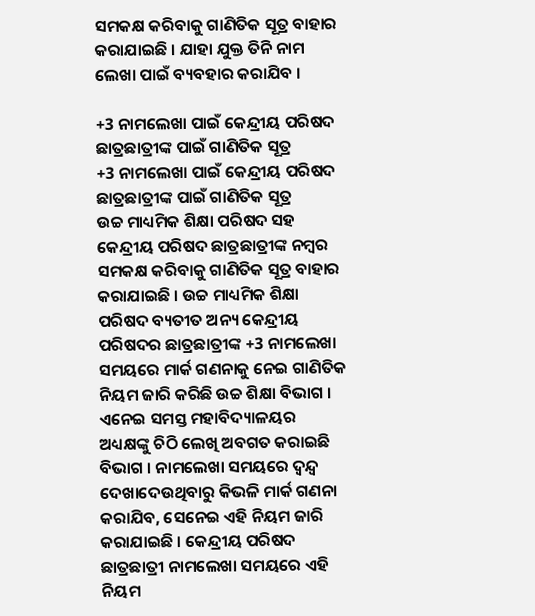ସମକକ୍ଷ କରିବାକୁ ଗାଣିତିକ ସୂତ୍ର ବାହାର କରାଯାଇଛି । ଯାହା ଯୁକ୍ତ ତିନି ନାମ ଲେଖା ପାଇଁ ବ୍ୟବହାର କରାଯିବ ।

+3 ନାମଲେଖା ପାଇଁ କେନ୍ଦ୍ରୀୟ ପରିଷଦ ଛାତ୍ରଛାତ୍ରୀଙ୍କ ପାଇଁ ଗାଣିତିକ ସୂତ୍ର
+3 ନାମଲେଖା ପାଇଁ କେନ୍ଦ୍ରୀୟ ପରିଷଦ ଛାତ୍ରଛାତ୍ରୀଙ୍କ ପାଇଁ ଗାଣିତିକ ସୂତ୍ର
ଉଚ୍ଚ ମାଧ୍ୟମିକ ଶିକ୍ଷା ପରିଷଦ ସହ କେନ୍ଦ୍ରୀୟ ପରିଷଦ ଛାତ୍ରଛାତ୍ରୀଙ୍କ ନମ୍ବର ସମକକ୍ଷ କରିବାକୁ ଗାଣିତିକ ସୂତ୍ର ବାହାର କରାଯାଇଛି । ଉଚ୍ଚ ମାଧ୍ୟମିକ ଶିକ୍ଷା ପରିଷଦ ବ୍ୟତୀତ ଅନ୍ୟ କେନ୍ଦ୍ରୀୟ ପରିଷଦର ଛାତ୍ରଛାତ୍ରୀଙ୍କ +3 ନାମଲେଖା ସମୟରେ ମାର୍କ ଗଣନାକୁ ନେଇ ଗାଣିତିକ ନିୟମ ଜାରି କରିଛି ଉଚ୍ଚ ଶିକ୍ଷା ବିଭାଗ । ଏନେଇ ସମସ୍ତ ମହାବିଦ୍ୟାଳୟର ଅଧ୍ୟକ୍ଷଙ୍କୁ ଚିଠି ଲେଖି ଅବଗତ କରାଇଛି ବିଭାଗ । ନାମଲେଖା ସମୟରେ ଦ୍ବନ୍ଦ୍ବ ଦେଖାଦେଉଥିବାରୁ କିଭଳି ମାର୍କ ଗଣନା କରାଯିବ, ସେନେଇ ଏହି ନିୟମ ଜାରି କରାଯାଇଛି । କେନ୍ଦ୍ରୀୟ ପରିଷଦ ଛାତ୍ରଛାତ୍ରୀ ନାମଲେଖା ସମୟରେ ଏହି ନିୟମ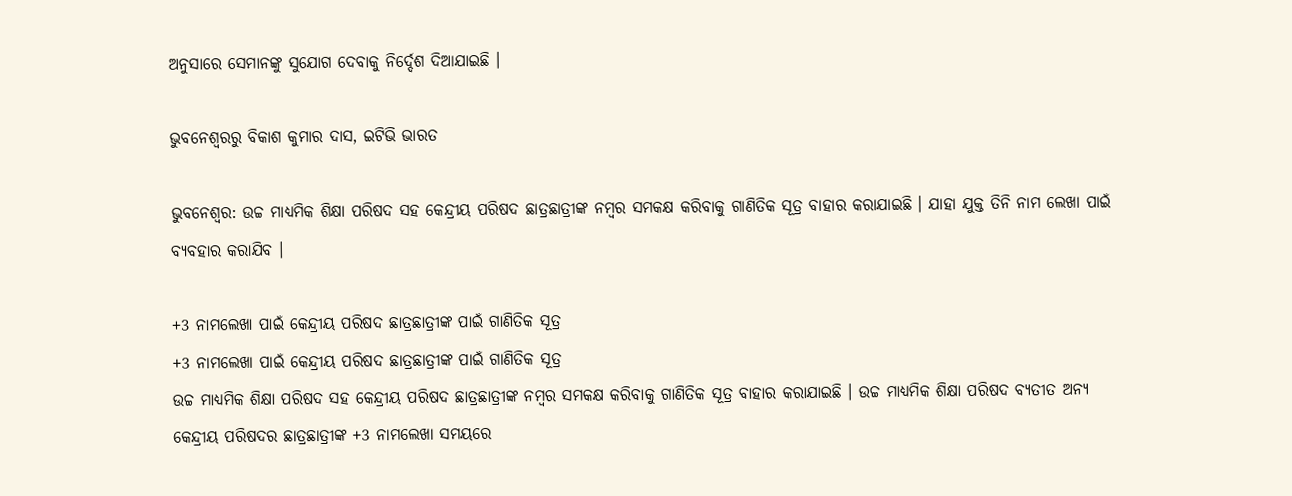ଅନୁସାରେ ସେମାନଙ୍କୁ ସୁଯୋଗ ଦେବାକୁ ନିର୍ଦ୍ଦେଶ ଦିଆଯାଇଛି ।

ଭୁବନେଶ୍ବରରୁ ବିକାଶ କୁମାର ଦାସ, ଇଟିଭି ଭାରତ

ଭୁବନେଶ୍ବର: ଉଚ୍ଚ ମାଧ୍ୟମିକ ଶିକ୍ଷା ପରିଷଦ ସହ କେନ୍ଦ୍ରୀୟ ପରିଷଦ ଛାତ୍ରଛାତ୍ରୀଙ୍କ ନମ୍ବର ସମକକ୍ଷ କରିବାକୁ ଗାଣିତିକ ସୂତ୍ର ବାହାର କରାଯାଇଛି । ଯାହା ଯୁକ୍ତ ତିନି ନାମ ଲେଖା ପାଇଁ ବ୍ୟବହାର କରାଯିବ ।

+3 ନାମଲେଖା ପାଇଁ କେନ୍ଦ୍ରୀୟ ପରିଷଦ ଛାତ୍ରଛାତ୍ରୀଙ୍କ ପାଇଁ ଗାଣିତିକ ସୂତ୍ର
+3 ନାମଲେଖା ପାଇଁ କେନ୍ଦ୍ରୀୟ ପରିଷଦ ଛାତ୍ରଛାତ୍ରୀଙ୍କ ପାଇଁ ଗାଣିତିକ ସୂତ୍ର
ଉଚ୍ଚ ମାଧ୍ୟମିକ ଶିକ୍ଷା ପରିଷଦ ସହ କେନ୍ଦ୍ରୀୟ ପରିଷଦ ଛାତ୍ରଛାତ୍ରୀଙ୍କ ନମ୍ବର ସମକକ୍ଷ କରିବାକୁ ଗାଣିତିକ ସୂତ୍ର ବାହାର କରାଯାଇଛି । ଉଚ୍ଚ ମାଧ୍ୟମିକ ଶିକ୍ଷା ପରିଷଦ ବ୍ୟତୀତ ଅନ୍ୟ କେନ୍ଦ୍ରୀୟ ପରିଷଦର ଛାତ୍ରଛାତ୍ରୀଙ୍କ +3 ନାମଲେଖା ସମୟରେ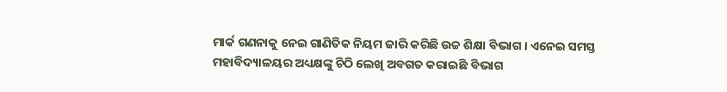ମାର୍କ ଗଣନାକୁ ନେଇ ଗାଣିତିକ ନିୟମ ଜାରି କରିଛି ଉଚ୍ଚ ଶିକ୍ଷା ବିଭାଗ । ଏନେଇ ସମସ୍ତ ମହାବିଦ୍ୟାଳୟର ଅଧ୍ୟକ୍ଷଙ୍କୁ ଚିଠି ଲେଖି ଅବଗତ କରାଇଛି ବିଭାଗ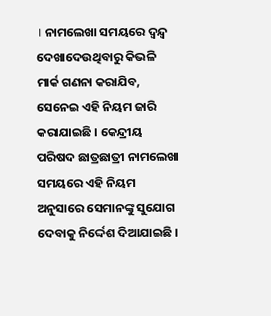। ନାମଲେଖା ସମୟରେ ଦ୍ବନ୍ଦ୍ବ ଦେଖାଦେଉଥିବାରୁ କିଭଳି ମାର୍କ ଗଣନା କରାଯିବ, ସେନେଇ ଏହି ନିୟମ ଜାରି କରାଯାଇଛି । କେନ୍ଦ୍ରୀୟ ପରିଷଦ ଛାତ୍ରଛାତ୍ରୀ ନାମଲେଖା ସମୟରେ ଏହି ନିୟମ ଅନୁସାରେ ସେମାନଙ୍କୁ ସୁଯୋଗ ଦେବାକୁ ନିର୍ଦ୍ଦେଶ ଦିଆଯାଇଛି ।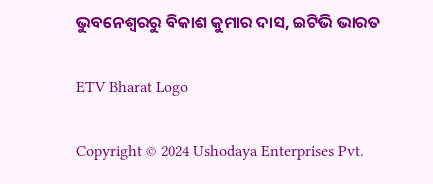ଭୁବନେଶ୍ବରରୁ ବିକାଶ କୁମାର ଦାସ, ଇଟିଭି ଭାରତ

ETV Bharat Logo

Copyright © 2024 Ushodaya Enterprises Pvt.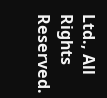Ltd., All Rights Reserved.